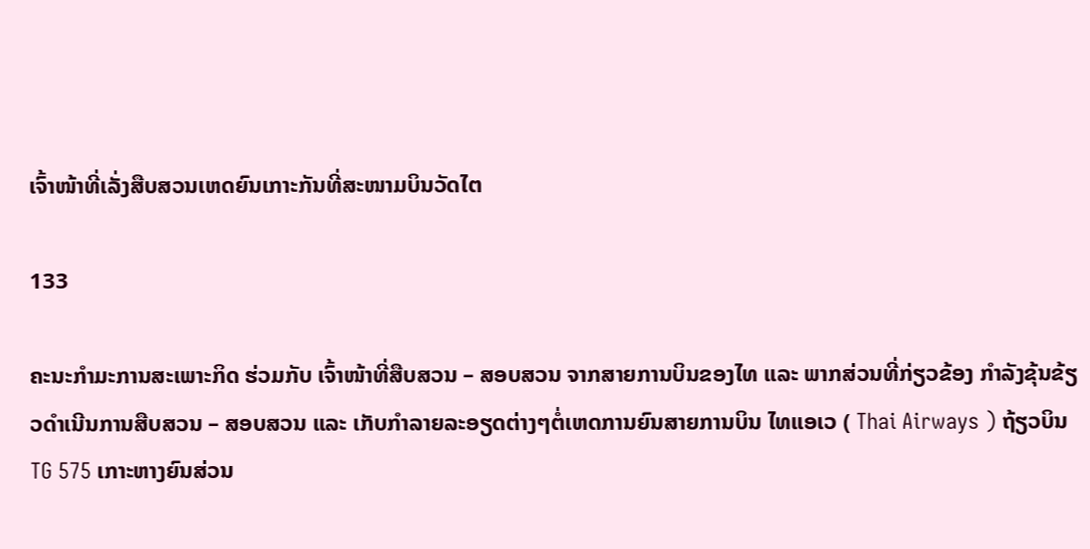ເຈົ້າໜ້າທີ່ເລັ່ງສືບສວນເຫດຍົນເກາະກັນທີ່ສະໜາມບິນວັດໄຕ

133

ຄະນະກໍາມະການສະເພາະກິດ ຮ່ວມກັບ ເຈົ້າໜ້າທີ່ສືບສວນ – ສອບສວນ ຈາກສາຍການບິນຂອງໄທ ແລະ ພາກສ່ວນທີ່ກ່ຽວຂ້ອງ ກຳລັງຂຸ້ນຂ້ຽວດຳເນີນການສືບສວນ – ສອບສວນ ແລະ ເກັບກຳລາຍລະອຽດຕ່າງໆຕໍ່ເຫດການຍົນສາຍການບິນ ໄທແອເວ ( Thai Airways ) ຖ້ຽວບິນ TG 575 ເກາະຫາງຍົນສ່ວນ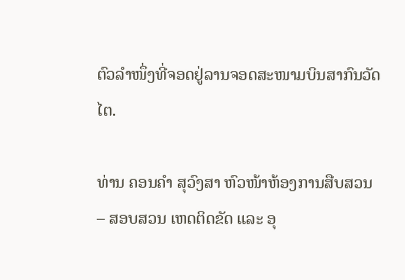ຕົວລໍາໜຶ່ງທີ່ຈອດຢູ່ລານຈອດສະໜາມບິນສາກົນວັດໄຕ.

ທ່ານ ຄອນຄຳ ສຸວົງສາ ຫົວໜ້າຫ້ອງການສືບສວນ – ສອບສວນ ເຫດຕິດຂັດ ແລະ ອຸ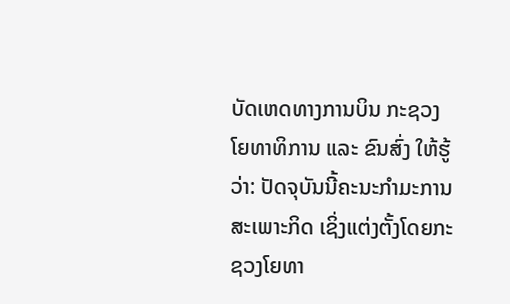ບັດເຫດທາງການບິນ ກະຊວງໂຍທາທິການ ແລະ ຂົນສົ່ງ ໃຫ້ຮູ້ວ່າ: ປັດຈຸບັນນີ້ຄະນະກໍາມະການສະເພາະກິດ ເຊິ່ງແຕ່ງຕັ້ງໂດຍກະຊວງໂຍທາ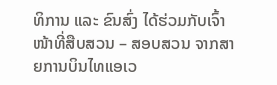ທິການ ແລະ ຂົນສົ່ງ ໄດ້ຮ່ວມກັບເຈົ້າໜ້າທີ່ສືບສວນ – ສອບສວນ ຈາກສາຍການບິນໄທແອເວ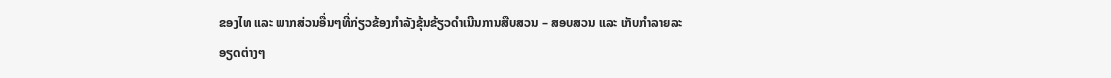ຂອງໄທ ແລະ ພາກສ່ວນອື່ນໆທີ່ກ່ຽວຂ້ອງກຳລັງຂຸ້ນຂ້ຽວດຳເນີນການສືບສວນ – ສອບສວນ ແລະ ເກັບກຳລາຍລະອຽດຕ່າງໆ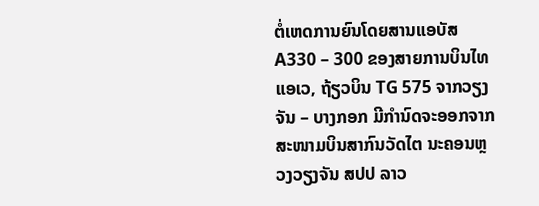ຕໍ່ເຫດການຍົນໂດຍສານແອບັສ A330 – 300 ຂອງສາຍການບິນໄທແອເວ, ຖ້ຽວບິນ TG 575 ຈາກວຽງຈັນ – ບາງກອກ ມີກຳນົດຈະອອກຈາກສະໜາມບິນສາກົນວັດໄຕ ນະຄອນຫຼວງວຽງຈັນ ສປປ ລາວ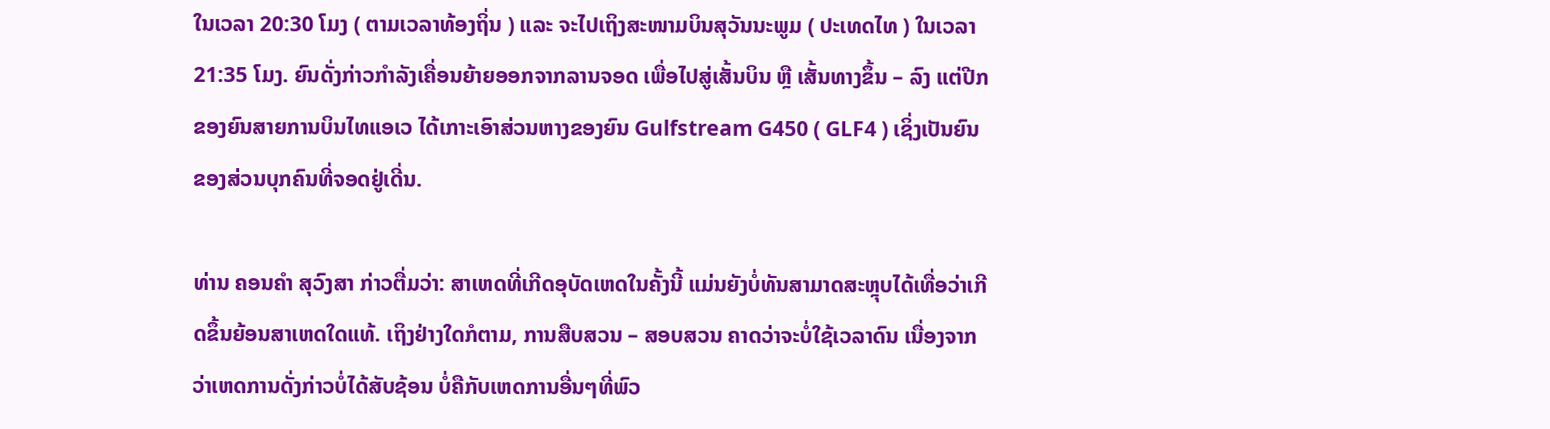ໃນເວລາ 20:30 ໂມງ ( ຕາມເວລາທ້ອງຖິ່ນ ) ແລະ ຈະໄປເຖິງສະໜາມບິນສຸວັນນະພູມ ( ປະເທດໄທ ) ໃນເວລາ 21:35 ໂມງ. ຍົນດັ່ງກ່າວກຳລັງເຄື່ອນຍ້າຍອອກຈາກລານຈອດ ເພື່ອໄປສູ່ເສັ້ນບິນ ຫຼື ເສັ້ນທາງຂຶ້ນ – ລົງ ແຕ່ປີກຂອງຍົນສາຍການບິນໄທແອເວ ໄດ້ເກາະເອົາສ່ວນຫາງຂອງຍົນ Gulfstream G450 ( GLF4 ) ເຊິ່ງເປັນຍົນຂອງສ່ວນບຸກຄົນທີ່ຈອດຢູ່ເດີ່ນ.

ທ່ານ ຄອນຄຳ ສຸວົງສາ ກ່າວຕື່ມວ່າ: ສາເຫດທີ່ເກີດອຸບັດເຫດໃນຄັ້ງນີ້ ແມ່ນຍັງບໍ່ທັນສາມາດສະຫຼຸບໄດ້ເທື່ອວ່າເກີດຂຶ້ນຍ້ອນສາເຫດໃດແທ້. ເຖິງຢ່າງໃດກໍຕາມ, ການສືບສວນ – ສອບສວນ ຄາດວ່າຈະບໍ່ໃຊ້ເວລາດົນ ເນື່ອງຈາກວ່າເຫດການດັ່ງກ່າວບໍ່ໄດ້ສັບຊ້ອນ ບໍ່ຄືກັບເຫດການອື່ນໆທີ່ພົວ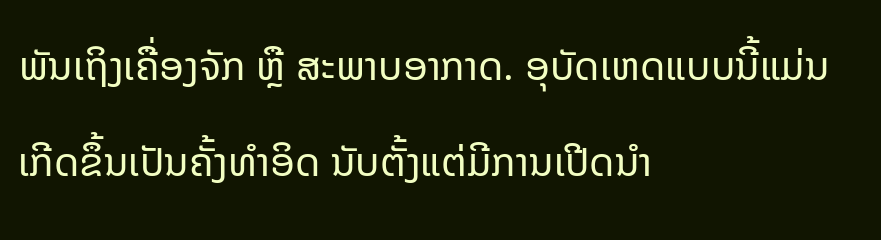ພັນເຖິງເຄື່ອງຈັກ ຫຼື ສະພາບອາກາດ. ອຸບັດເຫດແບບນີ້ແມ່ນເກີດຂຶ້ນເປັນຄັ້ງທຳອິດ ນັບຕັ້ງແຕ່ມີການເປີດນຳ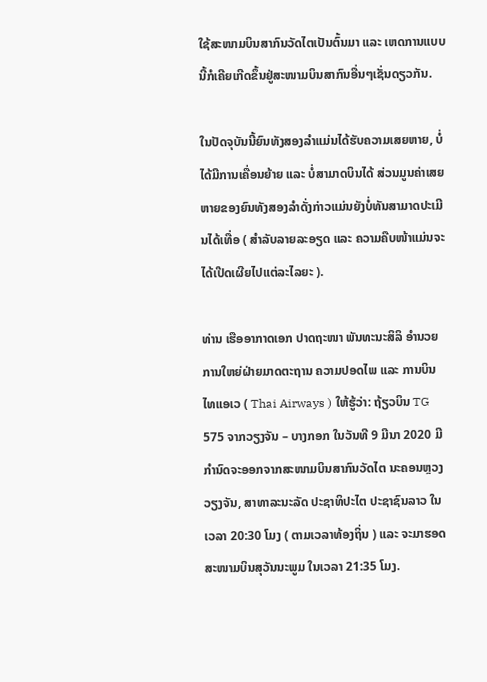ໃຊ້ສະໜາມບິນສາກົນວັດໄຕເປັນຕົ້ນມາ ແລະ ເຫດການແບບນີ້ກໍເຄີຍເກີດຂຶ້ນຢູ່ສະໜາມບິນສາກົນອື່ນໆເຊັ່ນດຽວກັນ.

ໃນປັດຈຸບັນນີ້ຍົນທັງສອງລຳແມ່ນໄດ້ຮັບຄວາມເສຍຫາຍ, ບໍ່ໄດ້ມີການເຄື່ອນຍ້າຍ ແລະ ບໍ່ສາມາດບິນໄດ້ ສ່ວນມູນຄ່າເສຍຫາຍຂອງຍົນທັງສອງລຳດັ່ງກ່າວແມ່ນຍັງບໍ່ທັນສາມາດປະເມີນໄດ້ເທື່ອ ( ສຳລັບລາຍລະອຽດ ແລະ ຄວາມຄືບໜ້າແມ່ນຈະໄດ້ເປີດເຜີຍໄປແຕ່ລະໄລຍະ ).

ທ່ານ ເຮືອອາກາດເອກ ປາດຖະໜາ ພັນທະນະສິລິ ອໍານວຍການໃຫຍ່ຝ່າຍມາດຕະຖານ ຄວາມປອດໄພ ແລະ ການບິນ ໄທແອເວ ( Thai Airways ) ໃຫ້ຮູ້ວ່າ: ຖ້ຽວບິນ TG 575 ຈາກວຽງຈັນ – ບາງກອກ ໃນວັນທີ 9 ມີນາ 2020 ມີກຳນົດຈະອອກຈາກສະໜາມບິນສາກົນວັດໄຕ ນະຄອນຫຼວງວຽງຈັນ, ສາທາລະນະລັດ ປະຊາທິປະໄຕ ປະຊາຊົນລາວ ໃນເວລາ 20:30 ໂມງ ( ຕາມເວລາທ້ອງຖິ່ນ ) ແລະ ຈະມາຮອດສະໜາມບິນສຸວັນນະພູມ ໃນເວລາ 21:35 ໂມງ.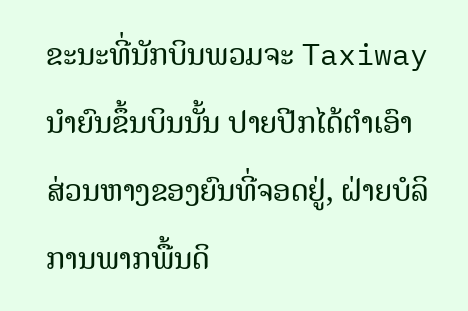ຂະນະທີ່ນັກບິນພວມຈະ Taxiway ນໍາຍົນຂຶ້ນບິນນັ້ນ ປາຍປີກໄດ້ຕໍາເອົາສ່ວນຫາງຂອງຍົນທີ່ຈອດຢູ່, ຝ່າຍບໍລິການພາກພື້ນດິ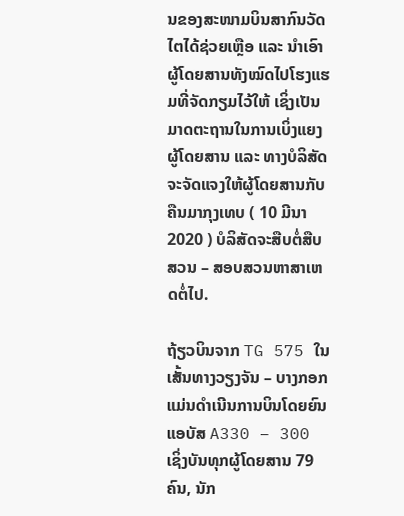ນຂອງສະໜາມບິນສາກົນວັດໄຕໄດ້ຊ່ວຍເຫຼືອ ແລະ ນຳເອົາຜູ້ໂດຍສານທັງໝົດໄປໂຮງແຮມທີ່ຈັດກຽມໄວ້ໃຫ້ ເຊິ່ງເປັນມາດຕະຖານໃນການເບິ່ງແຍງຜູ້ໂດຍສານ ແລະ ທາງບໍລິສັດຈະຈັດແຈງໃຫ້ຜູ້ໂດຍສານກັບຄືນມາກຸງເທບ ( 10 ມີນາ 2020 ) ບໍລິສັດຈະສືບຕໍ່ສືບສວນ – ສອບສວນຫາສາເຫດຕໍ່ໄປ.

ຖ້ຽວບິນຈາກ TG 575 ໃນເສັ້ນທາງວຽງຈັນ – ບາງກອກ ແມ່ນດຳເນີນການບິນໂດຍຍົນ ແອບັສ A330 – 300 ເຊິ່ງບັນທຸກຜູ້ໂດຍສານ 79 ຄົນ, ນັກ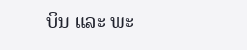ບິນ ແລະ ພະ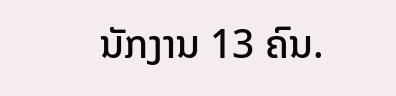ນັກງານ 13 ຄົນ.